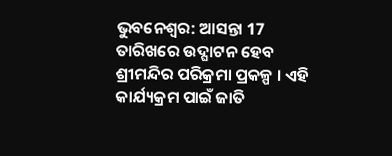ଭୁବନେଶ୍ବର: ଆସନ୍ତା 17 ତାରିଖରେ ଉଦ୍ଘାଟନ ହେବ ଶ୍ରୀମନ୍ଦିର ପରିକ୍ରମା ପ୍ରକଳ୍ପ । ଏହି କାର୍ଯ୍ୟକ୍ରମ ପାଇଁ ଜାତି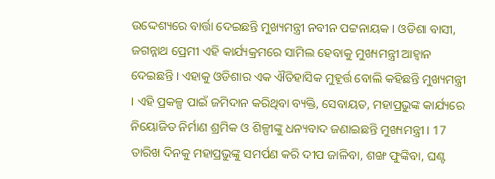ଉଦ୍ଦେଶ୍ୟରେ ବାର୍ତ୍ତା ଦେଇଛନ୍ତି ମୁଖ୍ୟମନ୍ତ୍ରୀ ନବୀନ ପଟ୍ଟନାୟକ । ଓଡିଶା ବାସୀ, ଜଗନ୍ନାଥ ପ୍ରେମୀ ଏହି କାର୍ଯ୍ୟକ୍ରମରେ ସାମିଲ ହେବାକୁ ମୁଖ୍ୟମନ୍ତ୍ରୀ ଆହ୍ବାନ ଦେଇଛନ୍ତି । ଏହାକୁ ଓଡିଶାର ଏକ ଐତିହାସିକ ମୁହୂର୍ତ୍ତ ବୋଲି କହିଛନ୍ତି ମୁଖ୍ୟମନ୍ତ୍ରୀ । ଏହି ପ୍ରକଳ୍ପ ପାଇଁ ଜମିଦାନ କରିଥିବା ବ୍ୟକ୍ତି, ସେବାୟତ, ମହାପ୍ରଭୁଙ୍କ କାର୍ଯ୍ୟରେ ନିୟୋଜିତ ନିର୍ମାଣ ଶ୍ରମିକ ଓ ଶିଳ୍ପୀଙ୍କୁ ଧନ୍ୟବାଦ ଜଣାଇଛନ୍ତି ମୁଖ୍ୟମନ୍ତ୍ରୀ । 17 ତାରିଖ ଦିନକୁ ମହାପ୍ରଭୁଙ୍କୁ ସମର୍ପଣ କରି ଦୀପ ଜାଳିବା, ଶଙ୍ଖ ଫୁଙ୍କିବା, ଘଣ୍ଟ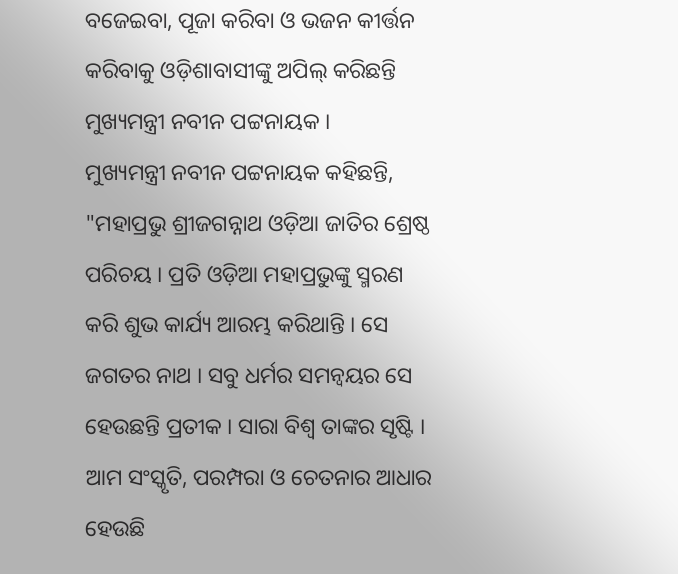ବଜେଇବା, ପୂଜା କରିବା ଓ ଭଜନ କୀର୍ତ୍ତନ କରିବାକୁ ଓଡ଼ିଶାବାସୀଙ୍କୁ ଅପିଲ୍ କରିଛନ୍ତି ମୁଖ୍ୟମନ୍ତ୍ରୀ ନବୀନ ପଟ୍ଟନାୟକ ।
ମୁଖ୍ୟମନ୍ତ୍ରୀ ନବୀନ ପଟ୍ଟନାୟକ କହିଛନ୍ତି, "ମହାପ୍ରଭୁ ଶ୍ରୀଜଗନ୍ନାଥ ଓଡ଼ିଆ ଜାତିର ଶ୍ରେଷ୍ଠ ପରିଚୟ । ପ୍ରତି ଓଡ଼ିଆ ମହାପ୍ରଭୁଙ୍କୁ ସ୍ମରଣ କରି ଶୁଭ କାର୍ଯ୍ୟ ଆରମ୍ଭ କରିଥାନ୍ତି । ସେ ଜଗତର ନାଥ । ସବୁ ଧର୍ମର ସମନ୍ବୟର ସେ ହେଉଛନ୍ତି ପ୍ରତୀକ । ସାରା ବିଶ୍ବ ତାଙ୍କର ସୃଷ୍ଟି । ଆମ ସଂସ୍କୃତି, ପରମ୍ପରା ଓ ଚେତନାର ଆଧାର ହେଉଛି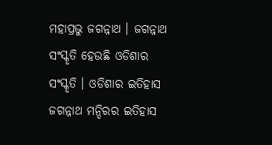ମହାପ୍ରଭୁ ଜଗନ୍ନାଥ । ଜଗନ୍ନାଥ ସଂସ୍କୃତି ହେଉଛି ଓଡିଶାର ସଂସ୍କୃତି । ଓଡିଶାର ଇତିହାସ ଜଗନ୍ନାଥ ମନ୍ଦିରର ଇତିହାସ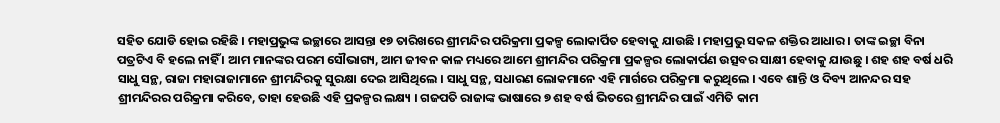ସହିତ ଯୋଡି ହୋଇ ରହିଛି । ମହାପ୍ରଭୁଙ୍କ ଇଚ୍ଛାରେ ଆସନ୍ତା ୧୭ ତାରିଖରେ ଶ୍ରୀମନ୍ଦିର ପରିକ୍ରମା ପ୍ରକଳ୍ପ ଲୋକାର୍ପିତ ହେବାକୁ ଯାଉଛି । ମହାପ୍ରଭୁ ସକଳ ଶକ୍ତିର ଆଧାର । ତାଙ୍କ ଇଚ୍ଛା ବିନା ପତ୍ରଟିଏ ବି ହଲେ ନାହିଁ । ଆମ ମାନଙ୍କର ପରମ ସୌଭାଗ୍ୟ, ଆମ ଜୀବନ କାଳ ମଧ୍ୟରେ ଆମେ ଶ୍ରୀମନ୍ଦିର ପରିକ୍ରମା ପ୍ରକଳ୍ପର ଲୋକାର୍ପଣ ଉତ୍ସବର ସାକ୍ଷୀ ହେବାକୁ ଯାଉଛୁ । ଶହ ଶହ ବର୍ଷ ଧରି ସାଧୁ ସନ୍ଥ, ରାଜା ମହାରାଜାମାନେ ଶ୍ରୀମନ୍ଦିରକୁ ସୁରକ୍ଷା ଦେଇ ଆସିଥିଲେ । ସାଧୁ ସନ୍ଥ, ସଧାରଣ ଲୋକମାନେ ଏହି ମାର୍ଗରେ ପରିକ୍ରମା କରୁଥିଲେ । ଏବେ ଶାନ୍ତି ଓ ଦିବ୍ୟ ଆନନ୍ଦର ସହ ଶ୍ରୀମନ୍ଦିରର ପରିକ୍ରମା କରିବେ, ତାହା ହେଉଛି ଏହି ପ୍ରକଳ୍ପର ଲକ୍ଷ୍ୟ । ଗଜପତି ରାଜାଙ୍କ ଭାଷାରେ ୭ ଶହ ବର୍ଷ ଭିତରେ ଶ୍ରୀମନ୍ଦିର ପାଇଁ ଏମିତି କାମ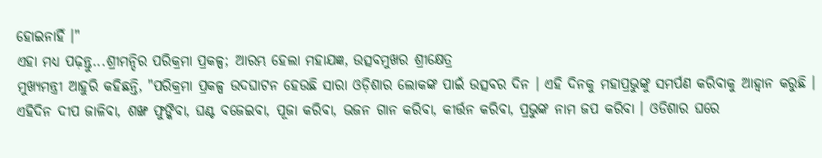ହୋଇନାହିଁ ।"
ଏହା ମଧ୍ୟ ପଢ଼ନ୍ତୁ...ଶ୍ରୀମନ୍ଦିର ପରିକ୍ରମା ପ୍ରକଳ୍ପ; ଆରମ୍ଭ ହେଲା ମହାଯଜ୍ଞ, ଉତ୍ସବମୁଖର ଶ୍ରୀକ୍ଷେତ୍ର
ମୁଖ୍ୟମନ୍ତ୍ରୀ ଆହୁରି କହିଛନ୍ତି, "ପରିକ୍ରମା ପ୍ରକଳ୍ପ ଉଦଘାଟନ ହେଉଛି ସାରା ଓଡ଼ିଶାର ଲୋକଙ୍କ ପାଇଁ ଉତ୍ସବର ଦିନ । ଏହି ଦିନକୁ ମହାପ୍ରଭୁଙ୍କୁ ସମର୍ପଣ କରିବାକୁ ଆହ୍ବାନ କରୁଛି । ଏହିଦିନ ଦୀପ ଜାଳିବା, ଶଙ୍ଖ ଫୁଙ୍କିବା, ଘଣ୍ଟ ବଜେଇବା, ପୂଜା କରିବା, ଭଜନ ଗାନ କରିବା, କୀର୍ତ୍ତନ କରିବା, ପ୍ରଭୁଙ୍କ ନାମ ଜପ କରିବା । ଓଡିଶାର ଘରେ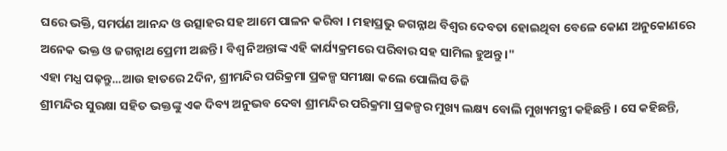ଘରେ ଭକ୍ତି, ସମର୍ପଣ ଆନନ୍ଦ ଓ ଉତ୍ସାହର ସହ ଆମେ ପାଳନ କରିବା । ମହାପ୍ରଭୁ ଜଗନ୍ନାଥ ବିଶ୍ବର ଦେବତା ହୋଇଥିବା ବେଳେ କୋଣ ଅନୁକୋଣରେ ଅନେକ ଭକ୍ତ ଓ ଜଗନ୍ନାଥ ପ୍ରେମୀ ଅଛନ୍ତି । ବିଶ୍ଵ ନିଅନ୍ତାଙ୍କ ଏହି କାର୍ଯ୍ୟକ୍ରମରେ ପରିବାର ସହ ସାମିଲ ହୁଅନ୍ତୁ ।"
ଏହା ମଧ୍ଯ ପଢ଼ନ୍ତୁ...ଆଉ ହାତରେ 2ଦିନ, ଶ୍ରୀମନ୍ଦିର ପରିକ୍ରମା ପ୍ରକଳ୍ପ ସମୀକ୍ଷା କଲେ ପୋଲିସ ଡିଜି
ଶ୍ରୀମନ୍ଦିର ସୁରକ୍ଷା ସହିତ ଭକ୍ତଙ୍କୁ ଏକ ଦିବ୍ୟ ଅନୁଭବ ଦେବା ଶ୍ରୀମନ୍ଦିର ପରିକ୍ରମା ପ୍ରକଳ୍ପର ମୁଖ୍ୟ ଲକ୍ଷ୍ୟ ବୋଲି ମୁଖ୍ୟମନ୍ତ୍ରୀ କହିଛନ୍ତି । ସେ କହିଛନ୍ତି,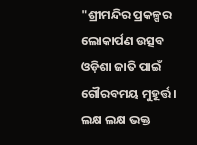"ଶ୍ରୀମନ୍ଦିର ପ୍ରକଳ୍ପର ଲୋକାର୍ପଣ ଉତ୍ସବ ଓଡ଼ିଶା ଜାତି ପାଇଁ ଗୌରବମୟ ମୁହୂର୍ତ୍ତ । ଲକ୍ଷ ଲକ୍ଷ ଭକ୍ତ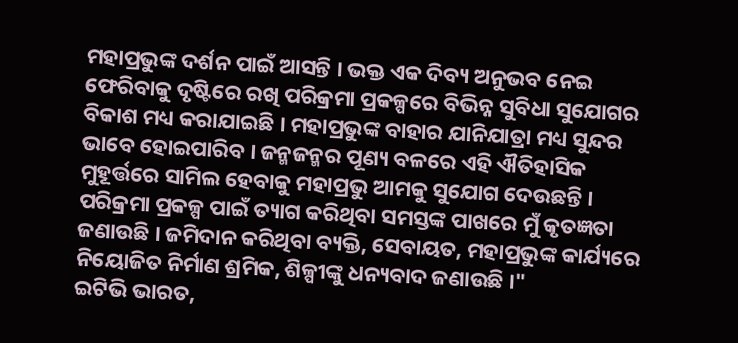ମହାପ୍ରଭୁଙ୍କ ଦର୍ଶନ ପାଇଁ ଆସନ୍ତି । ଭକ୍ତ ଏକ ଦିବ୍ୟ ଅନୁଭବ ନେଇ ଫେରିବାକୁ ଦୃଷ୍ଟିରେ ରଖି ପରିକ୍ରମା ପ୍ରକଳ୍ପରେ ବିଭିନ୍ନ ସୁବିଧା ସୁଯୋଗର ବିକାଶ ମଧ୍ୟ କରାଯାଇଛି । ମହାପ୍ରଭୁଙ୍କ ବାହାର ଯାନିଯାତ୍ରା ମଧ୍ୟ ସୁନ୍ଦର ଭାବେ ହୋଇପାରିବ । ଜନ୍ମଜନ୍ମର ପୂଣ୍ୟ ବଳରେ ଏହି ଐତିହାସିକ ମୁହୂର୍ତ୍ତରେ ସାମିଲ ହେବାକୁ ମହାପ୍ରଭୁ ଆମକୁ ସୁଯୋଗ ଦେଉଛନ୍ତି । ପରିକ୍ରମା ପ୍ରକଳ୍ପ ପାଇଁ ତ୍ୟାଗ କରିଥିବା ସମସ୍ତଙ୍କ ପାଖରେ ମୁଁ କୃତଜ୍ଞତା ଜଣାଉଛି । ଜମିଦାନ କରିଥିବା ବ୍ୟକ୍ତି, ସେବାୟତ, ମହାପ୍ରଭୁଙ୍କ କାର୍ଯ୍ୟରେ ନିୟୋଜିତ ନିର୍ମାଣ ଶ୍ରମିକ, ଶିଳ୍ପୀଙ୍କୁ ଧନ୍ୟବାଦ ଜଣାଉଛି ।"
ଇଟିଭି ଭାରତ,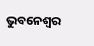ଭୁବନେଶ୍ବର